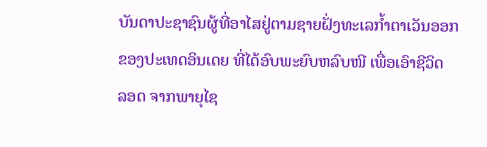ບັນດາປະຊາຊົນຜູ້ທີ່ອາໄສຢູ່ຕາມຊາຍຝັ່ງທະເລກໍ້າຕາເວັນອອກ
ຂອງປະເທດອິນເດຍ ທີ່ໄດ້ອົບພະຍົບຫລົບໜີ ເພື່ອເອົາຊີວິດ
ລອດ ຈາກພາຍຸໄຊ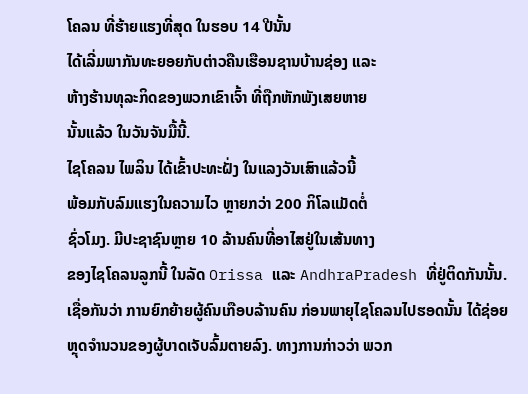ໂຄລນ ທີ່ຮ້າຍແຮງທີ່ສຸດ ໃນຮອບ 14 ປີນັ້ນ
ໄດ້ເລີ່ມພາກັນທະຍອຍກັບຕ່າວຄືນເຮືອນຊານບ້ານຊ່ອງ ແລະ
ຫ້າງຮ້ານທຸລະກິດຂອງພວກເຂົາເຈົ້າ ທີ່ຖືກຫັກພັງເສຍຫາຍ
ນັ້ນແລ້ວ ໃນວັນຈັນມື້ນີ້.
ໄຊໂຄລນ ໄພລິນ ໄດ້ເຂົ້າປະທະຝັ່ງ ໃນແລງວັນເສົາແລ້ວນີ້
ພ້ອມກັບລົມແຮງໃນຄວາມໄວ ຫຼາຍກວ່າ 200 ກິໂລແມັດຕໍ່
ຊົ່ວໂມງ. ມີປະຊາຊົນຫຼາຍ 10 ລ້ານຄົນທີ່ອາໄສຢູ່ໃນເສ້ນທາງ
ຂອງໄຊໂຄລນລູກນີ້ ໃນລັດ Orissa ແລະ AndhraPradesh ທີ່ຢູ່ຕິດກັນນັ້ນ.
ເຊື່ອກັນວ່າ ການຍົກຍ້າຍຜູ້ຄົນເກືອບລ້ານຄົນ ກ່ອນພາຍຸໄຊໂຄລນໄປຮອດນັ້ນ ໄດ້ຊ່ອຍ
ຫຼຸດຈໍານວນຂອງຜູ້ບາດເຈັບລົ້ມຕາຍລົງ. ທາງການກ່າວວ່າ ພວກ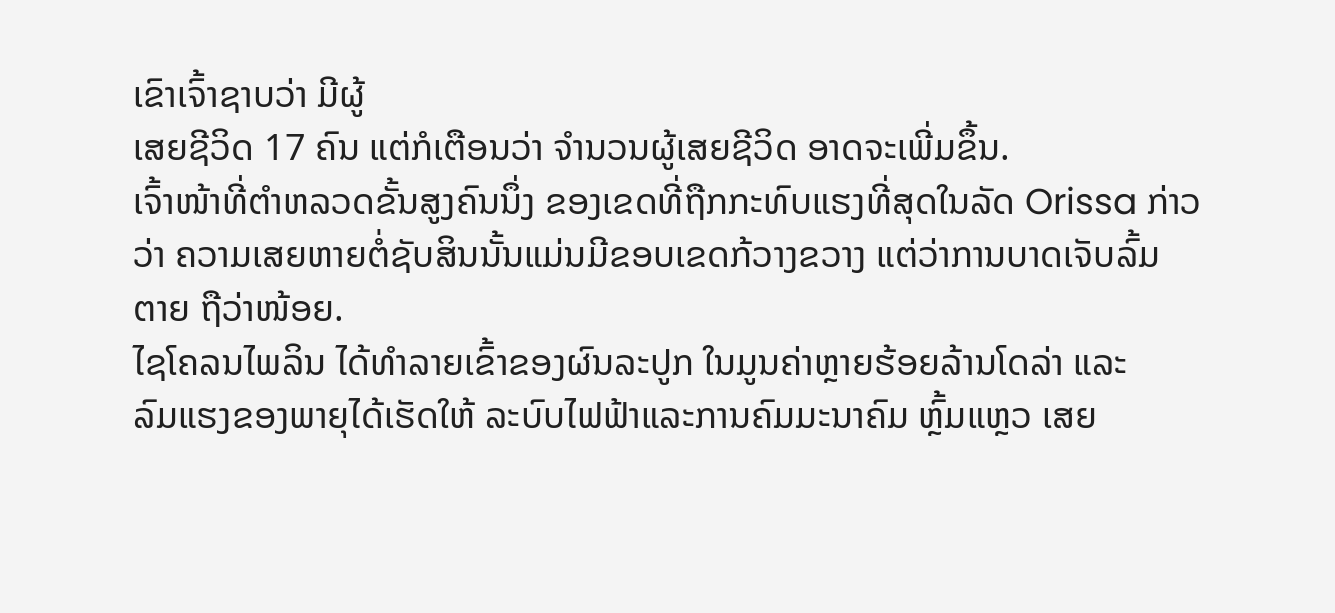ເຂົາເຈົ້າຊາບວ່າ ມີຜູ້
ເສຍຊີວິດ 17 ຄົນ ແຕ່ກໍເຕືອນວ່າ ຈໍານວນຜູ້ເສຍຊີວິດ ອາດຈະເພີ່ມຂຶ້ນ.
ເຈົ້າໜ້າທີ່ຕໍາຫລວດຂັ້ນສູງຄົນນຶ່ງ ຂອງເຂດທີ່ຖືກກະທົບແຮງທີ່ສຸດໃນລັດ Orissa ກ່າວ
ວ່າ ຄວາມເສຍຫາຍຕໍ່ຊັບສິນນັ້ນແມ່ນມີຂອບເຂດກ້ວາງຂວາງ ແຕ່ວ່າການບາດເຈັບລົ້ມ
ຕາຍ ຖືວ່າໜ້ອຍ.
ໄຊໂຄລນໄພລິນ ໄດ້ທໍາລາຍເຂົ້າຂອງຜົນລະປູກ ໃນມູນຄ່າຫຼາຍຮ້ອຍລ້ານໂດລ່າ ແລະ
ລົມແຮງຂອງພາຍຸໄດ້ເຮັດໃຫ້ ລະບົບໄຟຟ້າແລະການຄົມມະນາຄົມ ຫຼົ້ມແຫຼວ ເສຍ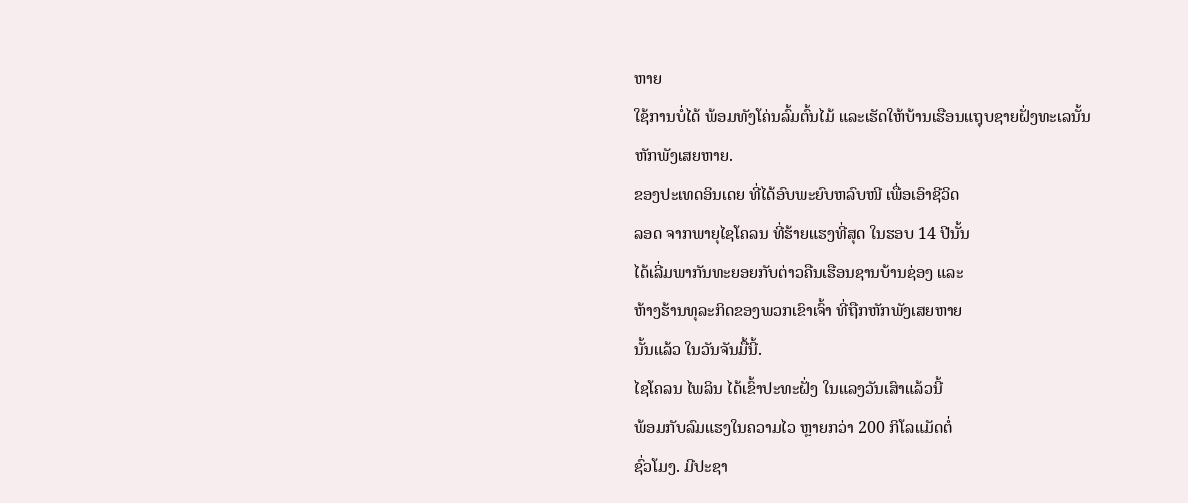ຫາຍ
ໃຊ້ການບໍ່ໄດ້ ພ້ອມທັງໂຄ່ນລົ້ມຕົ້ນໄມ້ ແລະເຮັດໃຫ້ບ້ານເຮືອນແຖຸບຊາຍຝັ່ງທະເລນັ້ນ
ຫັກພັງເສຍຫາຍ.
ຂອງປະເທດອິນເດຍ ທີ່ໄດ້ອົບພະຍົບຫລົບໜີ ເພື່ອເອົາຊີວິດ
ລອດ ຈາກພາຍຸໄຊໂຄລນ ທີ່ຮ້າຍແຮງທີ່ສຸດ ໃນຮອບ 14 ປີນັ້ນ
ໄດ້ເລີ່ມພາກັນທະຍອຍກັບຕ່າວຄືນເຮືອນຊານບ້ານຊ່ອງ ແລະ
ຫ້າງຮ້ານທຸລະກິດຂອງພວກເຂົາເຈົ້າ ທີ່ຖືກຫັກພັງເສຍຫາຍ
ນັ້ນແລ້ວ ໃນວັນຈັນມື້ນີ້.
ໄຊໂຄລນ ໄພລິນ ໄດ້ເຂົ້າປະທະຝັ່ງ ໃນແລງວັນເສົາແລ້ວນີ້
ພ້ອມກັບລົມແຮງໃນຄວາມໄວ ຫຼາຍກວ່າ 200 ກິໂລແມັດຕໍ່
ຊົ່ວໂມງ. ມີປະຊາ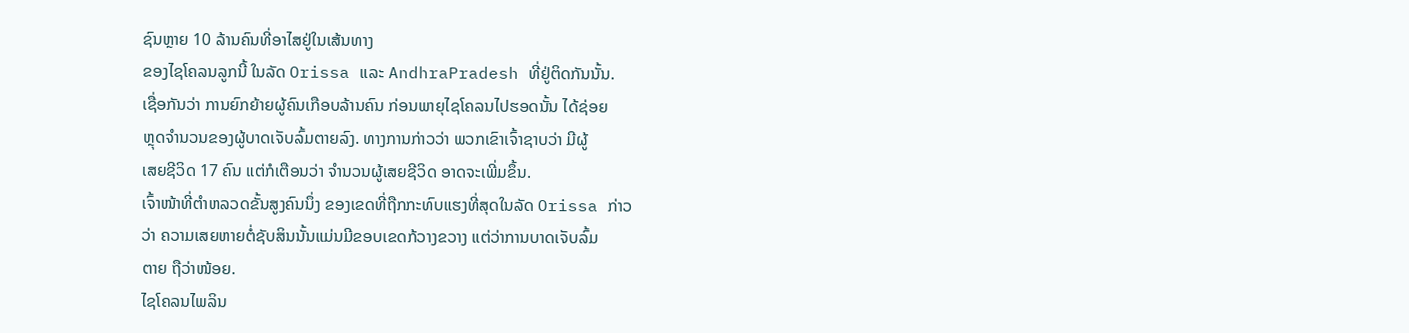ຊົນຫຼາຍ 10 ລ້ານຄົນທີ່ອາໄສຢູ່ໃນເສ້ນທາງ
ຂອງໄຊໂຄລນລູກນີ້ ໃນລັດ Orissa ແລະ AndhraPradesh ທີ່ຢູ່ຕິດກັນນັ້ນ.
ເຊື່ອກັນວ່າ ການຍົກຍ້າຍຜູ້ຄົນເກືອບລ້ານຄົນ ກ່ອນພາຍຸໄຊໂຄລນໄປຮອດນັ້ນ ໄດ້ຊ່ອຍ
ຫຼຸດຈໍານວນຂອງຜູ້ບາດເຈັບລົ້ມຕາຍລົງ. ທາງການກ່າວວ່າ ພວກເຂົາເຈົ້າຊາບວ່າ ມີຜູ້
ເສຍຊີວິດ 17 ຄົນ ແຕ່ກໍເຕືອນວ່າ ຈໍານວນຜູ້ເສຍຊີວິດ ອາດຈະເພີ່ມຂຶ້ນ.
ເຈົ້າໜ້າທີ່ຕໍາຫລວດຂັ້ນສູງຄົນນຶ່ງ ຂອງເຂດທີ່ຖືກກະທົບແຮງທີ່ສຸດໃນລັດ Orissa ກ່າວ
ວ່າ ຄວາມເສຍຫາຍຕໍ່ຊັບສິນນັ້ນແມ່ນມີຂອບເຂດກ້ວາງຂວາງ ແຕ່ວ່າການບາດເຈັບລົ້ມ
ຕາຍ ຖືວ່າໜ້ອຍ.
ໄຊໂຄລນໄພລິນ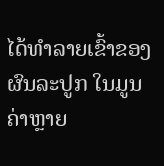ໄດ້ທໍາລາຍເຂົ້າຂອງຜົນລະປູກ ໃນມູນຄ່າຫຼາຍ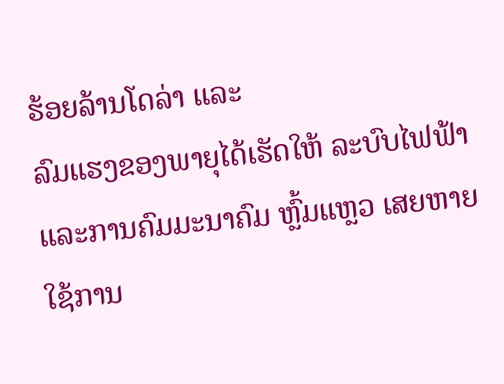ຮ້ອຍລ້ານໂດລ່າ ແລະ
ລົມແຮງຂອງພາຍຸໄດ້ເຮັດໃຫ້ ລະບົບໄຟຟ້າແລະການຄົມມະນາຄົມ ຫຼົ້ມແຫຼວ ເສຍຫາຍ
ໃຊ້ການ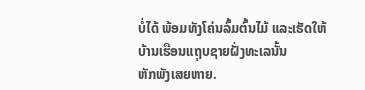ບໍ່ໄດ້ ພ້ອມທັງໂຄ່ນລົ້ມຕົ້ນໄມ້ ແລະເຮັດໃຫ້ບ້ານເຮືອນແຖຸບຊາຍຝັ່ງທະເລນັ້ນ
ຫັກພັງເສຍຫາຍ.